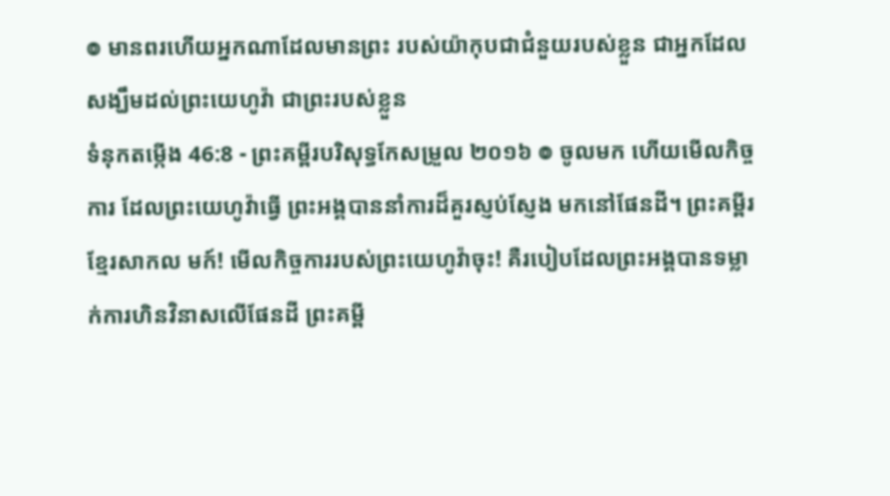៙ មានពរហើយអ្នកណាដែលមានព្រះ របស់យ៉ាកុបជាជំនួយរបស់ខ្លួន ជាអ្នកដែលសង្ឃឹមដល់ព្រះយេហូវ៉ា ជាព្រះរបស់ខ្លួន
ទំនុកតម្កើង 46:8 - ព្រះគម្ពីរបរិសុទ្ធកែសម្រួល ២០១៦ ៙ ចូលមក ហើយមើលកិច្ចការ ដែលព្រះយេហូវ៉ាធ្វើ ព្រះអង្គបាននាំការដ៏គួរស្ញប់ស្ញែង មកនៅផែនដី។ ព្រះគម្ពីរខ្មែរសាកល មក៍! មើលកិច្ចការរបស់ព្រះយេហូវ៉ាចុះ! គឺរបៀបដែលព្រះអង្គបានទម្លាក់ការហិនវិនាសលើផែនដី ព្រះគម្ពី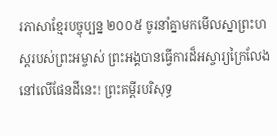រភាសាខ្មែរបច្ចុប្បន្ន ២០០៥ ចូរនាំគ្នាមកមើលស្នាព្រះហស្ដរបស់ព្រះអម្ចាស់ ព្រះអង្គបានធ្វើការដ៏អស្ចារ្យក្រៃលែង នៅលើផែនដីនេះ! ព្រះគម្ពីរបរិសុទ្ធ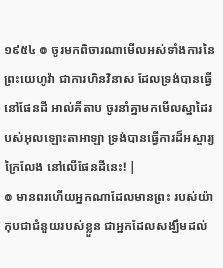១៩៥៤ ៙ ចូរមកពិចារណាមើលអស់ទាំងការនៃព្រះយេហូវ៉ា ជាការហិនវិនាស ដែលទ្រង់បានធ្វើនៅផែនដី អាល់គីតាប ចូរនាំគ្នាមកមើលស្នាដៃរបស់អុលឡោះតាអាឡា ទ្រង់បានធ្វើការដ៏អស្ចារ្យក្រៃលែង នៅលើផែនដីនេះ! |
៙ មានពរហើយអ្នកណាដែលមានព្រះ របស់យ៉ាកុបជាជំនួយរបស់ខ្លួន ជាអ្នកដែលសង្ឃឹមដល់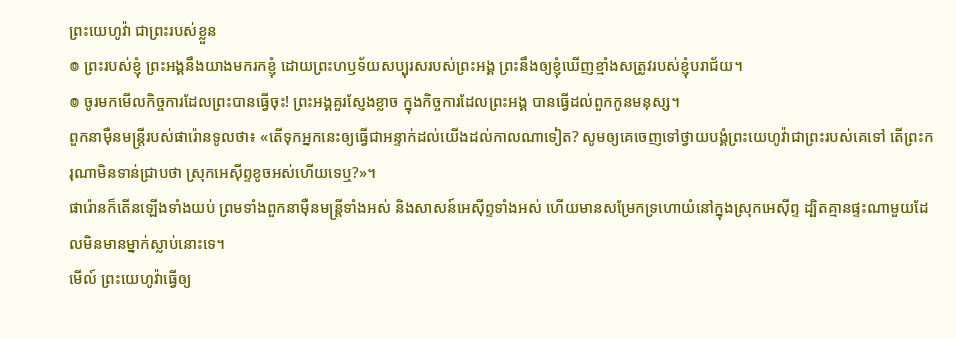ព្រះយេហូវ៉ា ជាព្រះរបស់ខ្លួន
៙ ព្រះរបស់ខ្ញុំ ព្រះអង្គនឹងយាងមករកខ្ញុំ ដោយព្រះហឫទ័យសប្បុរសរបស់ព្រះអង្គ ព្រះនឹងឲ្យខ្ញុំឃើញខ្មាំងសត្រូវរបស់ខ្ញុំបរាជ័យ។
៙ ចូរមកមើលកិច្ចការដែលព្រះបានធ្វើចុះ! ព្រះអង្គគួរស្ញែងខ្លាច ក្នុងកិច្ចការដែលព្រះអង្គ បានធ្វើដល់ពួកកូនមនុស្ស។
ពួកនាម៉ឺនមន្ត្រីរបស់ផារ៉ោនទូលថា៖ «តើទុកអ្នកនេះឲ្យធ្វើជាអន្ទាក់ដល់យើងដល់កាលណាទៀត? សូមឲ្យគេចេញទៅថ្វាយបង្គំព្រះយេហូវ៉ាជាព្រះរបស់គេទៅ តើព្រះករុណាមិនទាន់ជ្រាបថា ស្រុកអេស៊ីព្ទខូចអស់ហើយទេឬ?»។
ផារ៉ោនក៏តើនឡើងទាំងយប់ ព្រមទាំងពួកនាម៉ឺនមន្ត្រីទាំងអស់ និងសាសន៍អេស៊ីព្ទទាំងអស់ ហើយមានសម្រែកទ្រហោយំនៅក្នុងស្រុកអេស៊ីព្ទ ដ្បិតគ្មានផ្ទះណាមួយដែលមិនមានម្នាក់ស្លាប់នោះទេ។
មើល៍ ព្រះយេហូវ៉ាធ្វើឲ្យ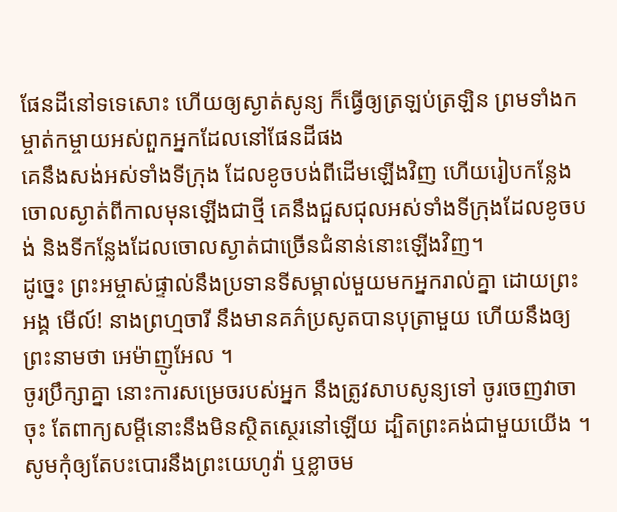ផែនដីនៅទទេសោះ ហើយឲ្យស្ងាត់សូន្យ ក៏ធ្វើឲ្យត្រឡប់ត្រឡិន ព្រមទាំងកម្ចាត់កម្ចាយអស់ពួកអ្នកដែលនៅផែនដីផង
គេនឹងសង់អស់ទាំងទីក្រុង ដែលខូចបង់ពីដើមឡើងវិញ ហើយរៀបកន្លែងចោលស្ងាត់ពីកាលមុនឡើងជាថ្មី គេនឹងជួសជុលអស់ទាំងទីក្រុងដែលខូចបង់ និងទីកន្លែងដែលចោលស្ងាត់ជាច្រើនជំនាន់នោះឡើងវិញ។
ដូច្នេះ ព្រះអម្ចាស់ផ្ទាល់នឹងប្រទានទីសម្គាល់មួយមកអ្នករាល់គ្នា ដោយព្រះអង្គ មើល៍! នាងព្រហ្មចារី នឹងមានគភ៌ប្រសូតបានបុត្រាមួយ ហើយនឹងឲ្យព្រះនាមថា អេម៉ាញូអែល ។
ចូរប្រឹក្សាគ្នា នោះការសម្រេចរបស់អ្នក នឹងត្រូវសាបសូន្យទៅ ចូរចេញវាចាចុះ តែពាក្យសម្ដីនោះនឹងមិនស្ថិតស្ថេរនៅឡើយ ដ្បិតព្រះគង់ជាមួយយើង ។
សូមកុំឲ្យតែបះបោរនឹងព្រះយេហូវ៉ា ឬខ្លាចម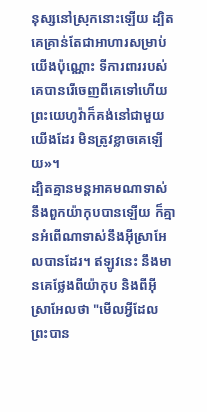នុស្សនៅស្រុកនោះឡើយ ដ្បិតគេគ្រាន់តែជាអាហារសម្រាប់យើងប៉ុណ្ណោះ ទីការពាររបស់គេបានរើចេញពីគេទៅហើយ ព្រះយេហូវ៉ាក៏គង់នៅជាមួយយើងដែរ មិនត្រូវខ្លាចគេឡើយ»។
ដ្បិតគ្មានមន្តអាគមណាទាស់នឹងពួកយ៉ាកុបបានឡើយ ក៏គ្មានអំពើណាទាស់នឹងអ៊ីស្រាអែលបានដែរ។ ឥឡូវនេះ នឹងមានគេថ្លែងពីយ៉ាកុប និងពីអ៊ីស្រាអែលថា "មើលអ្វីដែលព្រះបាន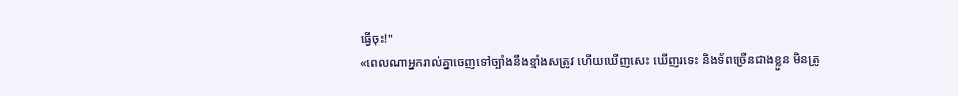ធ្វើចុះ!"
«ពេលណាអ្នករាល់គ្នាចេញទៅច្បាំងនឹងខ្មាំងសត្រូវ ហើយឃើញសេះ ឃើញរទេះ និងទ័ពច្រើនជាងខ្លួន មិនត្រូ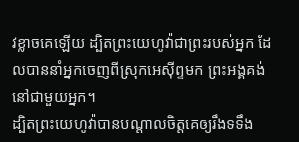វខ្លាចគេឡើយ ដ្បិតព្រះយេហូវ៉ាជាព្រះរបស់អ្នក ដែលបាននាំអ្នកចេញពីស្រុកអេស៊ីព្ទមក ព្រះអង្គគង់នៅជាមួយអ្នក។
ដ្បិតព្រះយេហូវ៉ាបានបណ្ដាលចិត្តគេឲ្យរឹងទទឹង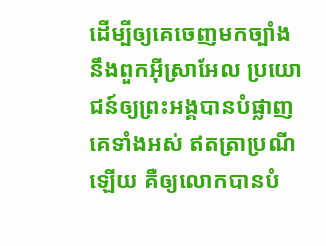ដើម្បីឲ្យគេចេញមកច្បាំងនឹងពួកអ៊ីស្រាអែល ប្រយោជន៍ឲ្យព្រះអង្គបានបំផ្លាញគេទាំងអស់ ឥតត្រាប្រណីឡើយ គឺឲ្យលោកបានបំ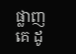ផ្លាញគេ ដូ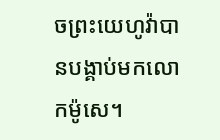ចព្រះយេហូវ៉ាបានបង្គាប់មកលោកម៉ូសេ។